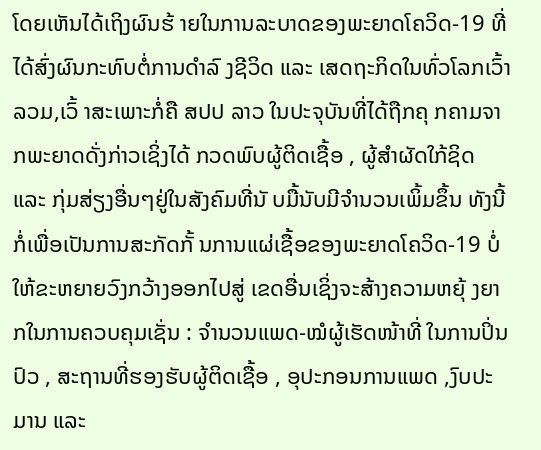ໂດຍເຫັນໄດ້ເຖິງຜົນຮ້ າຍໃນການລະບາດຂອງພະຍາດໂຄວິດ-19 ທີ່ໄດ້ສົ່ງຜົນກະທົບຕໍ່ການດໍາລົ ງຊີວິດ ແລະ ເສດຖະກິດໃນທົ່ວໂລກເວົ້າລວມ,ເວົ້ າສະເພາະກໍ່ຄື ສປປ ລາວ ໃນປະຈຸບັນທີ່ໄດ້ຖືກຄຸ ກຄາມຈາກພະຍາດດັ່ງກ່າວເຊິ່ງໄດ້ ກວດພົບຜູ້ຕິດເຊື້ອ , ຜູ້ສໍາຜັດໃກ້ຊິດ ແລະ ກຸ່ມສ່ຽງອື່ນໆຢູ່ໃນສັງຄົມທີ່ນັ ບມື້ນັບມີຈໍານວນເພິ້ມຂຶ້ນ ທັງນີ້ກໍ່ເພື່ອເປັນການສະກັດກັ້ ນການແຜ່ເຊື້ອຂອງພະຍາດໂຄວິດ-19 ບໍ່ໃຫ້ຂະຫຍາຍວົງກວ້າງອອກໄປສູ່ ເຂດອື່ນເຊິ່ງຈະສ້າງຄວາມຫຍຸ້ ງຍາກໃນການຄວບຄຸມເຊັ່ນ : ຈໍານວນແພດ-ໝໍຜູ້ເຮັດໜ້າທີ່ ໃນການປິ່ນປົວ , ສະຖານທີ່ຮອງຮັບຜູ້ຕິດເຊື້ອ , ອຸປະກອນການແພດ ,ງົບປະມານ ແລະ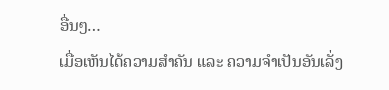ອື່ນໆ…
ເມື່ອເຫັນໄດ້ຄວາມສໍາຄັນ ແລະ ຄວາມຈໍາເປັນອັນເລັ່ງ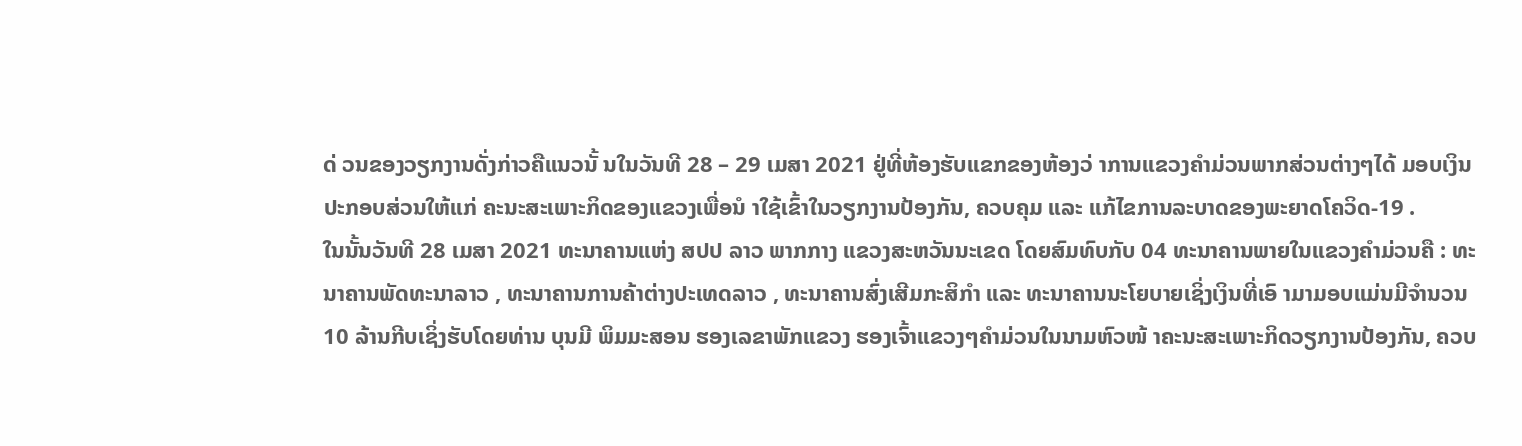ດ່ ວນຂອງວຽກງານດັ່ງກ່າວຄືແນວນັ້ ນໃນວັນທີ 28 – 29 ເມສາ 2021 ຢູ່ທີ່ຫ້ອງຮັບແຂກຂອງຫ້ອງວ່ າການແຂວງຄໍາມ່ວນພາກສ່ວນຕ່າງໆໄດ້ ມອບເງິນປະກອບສ່ວນໃຫ້ແກ່ ຄະນະສະເພາະກິດຂອງແຂວງເພື່ອນໍ າໃຊ້ເຂົ້າໃນວຽກງານປ້ອງກັນ, ຄວບຄຸມ ແລະ ແກ້ໄຂການລະບາດຂອງພະຍາດໂຄວິດ-19 .
ໃນນັ້ນວັນທີ 28 ເມສາ 2021 ທະນາຄານແຫ່ງ ສປປ ລາວ ພາກກາງ ແຂວງສະຫວັນນະເຂດ ໂດຍສົມທົບກັບ 04 ທະນາຄານພາຍໃນແຂວງຄໍາມ່ວນຄື : ທະນາຄານພັດທະນາລາວ , ທະນາຄານການຄ້າຕ່າງປະເທດລາວ , ທະນາຄານສົ່ງເສີມກະສິກໍາ ແລະ ທະນາຄານນະໂຍບາຍເຊິ່ງເງິນທີ່ເອົ າມາມອບແມ່ນມີຈໍານວນ 10 ລ້ານກີບເຊິ່ງຮັບໂດຍທ່ານ ບຸນມີ ພິມມະສອນ ຮອງເລຂາພັກແຂວງ ຮອງເຈົ້າແຂວງໆຄໍາມ່ວນໃນນາມຫົວໜ້ າຄະນະສະເພາະກິດວຽກງານປ້ອງກັນ, ຄວບ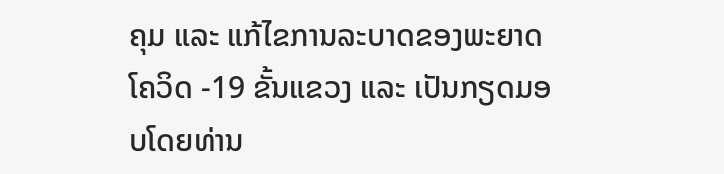ຄຸມ ແລະ ແກ້ໄຂການລະບາດຂອງພະຍາດໂຄວິດ -19 ຂັ້ນແຂວງ ແລະ ເປັນກຽດມອບໂດຍທ່ານ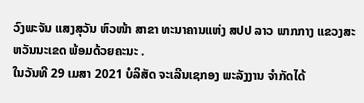ວົງພະຈັນ ແສງສຸວັນ ຫົວໜ້າ ສາຂາ ທະນາຄານແຫ່ງ ສປປ ລາວ ພາກກາງ ແຂວງສະຫວັນນະເຂດ ພ້ອມດ້ວຍຄະນະ .
ໃນວັນທີ 29 ເມສາ 2021 ບໍລິສັດ ຈະເລີນເຊກອງ ພະລັງງານ ຈໍາກັດໄດ້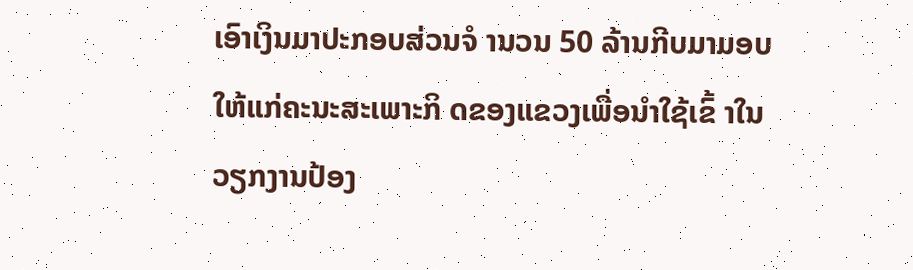ເອົາເງິນມາປະກອບສ່ວນຈໍ ານວນ 50 ລ້ານກີບມາມອບໃຫ້ແກ່ຄະນະສະເພາະກິ ດຂອງແຂວງເພື່ອນໍາໃຊ້ເຂົ້ າໃນວຽກງານປ້ອງ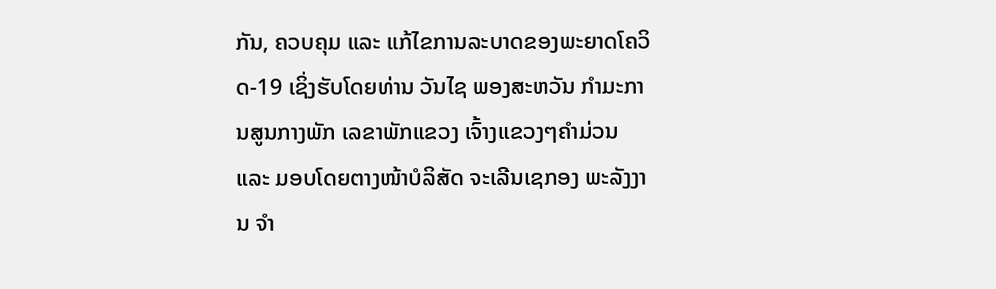ກັນ, ຄວບຄຸມ ແລະ ແກ້ໄຂການລະບາດຂອງພະຍາດໂຄວິດ-19 ເຊິ່ງຮັບໂດຍທ່ານ ວັນໄຊ ພອງສະຫວັນ ກໍາມະການສູນກາງພັກ ເລຂາພັກແຂວງ ເຈົ້າງແຂວງໆຄໍາມ່ວນ ແລະ ມອບໂດຍຕາງໜ້າບໍລິສັດ ຈະເລີນເຊກອງ ພະລັງງານ ຈໍາ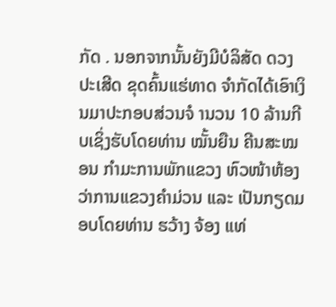ກັດ . ນອກຈາກນັ້ນຍັງມີບໍລິສັດ ດວງປະເສີດ ຂຸດຄົ້ນແຮ່ທາດ ຈໍາກັດໄດ້ເອົາເງິນມາປະກອບສ່ວນຈໍ ານວນ 10 ລ້ານກີບເຊິ່ງຮັບໂດຍທ່ານ ໝັ້ນຍືນ ຄີນສະໝອນ ກໍາມະການພັກແຂວງ ຫົວໜ້າຫ້ອງວ່າການແຂວງຄໍາມ່ວນ ແລະ ເປັນກຽດມອບໂດຍທ່ານ ຮວ້າງ ຈ້ອງ ແທ່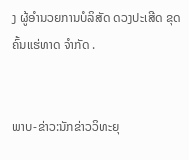ງ ຜູ້ອໍານວຍການບໍລິສັດ ດວງປະເສີດ ຂຸດຄົ້ນແຮ່ທາດ ຈໍາກັດ .


ພາບ-ຂ່າວ:ນັກຂ່າວວິທະຍຸ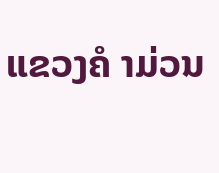ແຂວງຄໍ າມ່ວນ